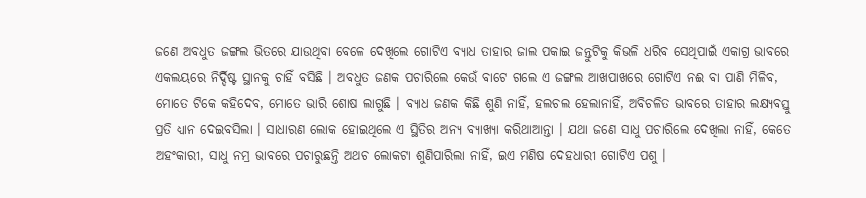ଜଣେ ଅବଧୁତ ଜଙ୍ଗଲ ଭିତରେ ଯାଉଥିବା ବେଳେ ଦେଖିଲେ ଗୋଟିଏ ବ୍ୟାଧ ତାହାର ଜାଲ ପକାଇ ଜନ୍ତୁଟିକୁ କିଭଳି ଧରିବ ସେଥିପାଇଁ ଏକାଗ୍ର ଭାବରେ ଏକଲୟରେ ନିର୍ଦ୍ଦିଷ୍ଟ ସ୍ଥାନକୁ ଚାହିଁ ବସିଛି । ଅବଧୁତ ଜଣକ ପଚାରିଲେ କେଉଁ ବାଟେ ଗଲେ ଏ ଜଙ୍ଗଲ ଆଖପାଖରେ ଗୋଟିଏ ନଈ ବା ପାଣି ମିଳିବ, ମୋତେ ଟିକେ କହିଦେବ, ମୋତେ ଭାରି ଶୋଷ ଲାଗୁଛି । ବ୍ୟାଧ ଜଣକ କିଛି ଶୁଣି ନାହିଁ, ହଲଚଲ ହେଲାନାହିଁ, ଅବିଚଳିତ ଭାବରେ ତାହାର ଲକ୍ଷ୍ୟବସ୍ତୁ ପ୍ରତି ଧ୍ୟାନ ଦେଇବସିଲା । ସାଧାରଣ ଲୋକ ହୋଇଥିଲେ ଏ ସ୍ଥିତିର ଅନ୍ୟ ବ୍ୟାଖ୍ୟା କରିଥାଆନ୍ତା । ଯଥା ଜଣେ ସାଧୁ ପଚାରିଲେ ଦେଖିଲା ନାହିଁ, କେତେ ଅହଂକାରୀ, ସାଧୁ ନମ୍ର ଭାବରେ ପଚାରୁଛନ୍ତି ଅଥଚ ଲୋକଟା ଶୁଣିପାରିଲା ନାହିଁ, ଇଏ ମଣିଷ ଦେହଧାରୀ ଗୋଟିଏ ପଶୁ ।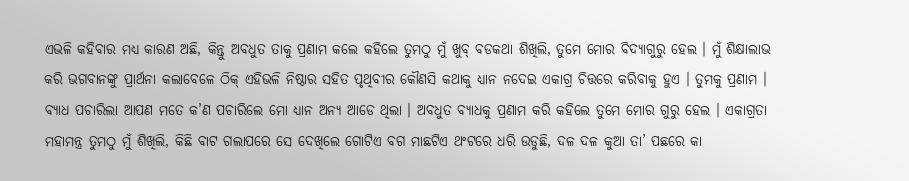ଏଭଳି କହିବାର ମଧ୍ୟ କାରଣ ଅଛି, କିନ୍ତୁ ଅବଧୁତ ତାକୁ ପ୍ରଣାମ କଲେ କହିଲେ ତୁମଠୁ ମୁଁ ଖୁବ୍ ବଡକଥା ଶିଖିଲି, ତୁମେ ମୋର ବିଦ୍ୟାଗୁରୁ ହେଲ । ମୁଁ ଶିକ୍ଷାଲାଭ କରି ଭଗବାନଙ୍କୁ ପ୍ରାର୍ଥନା କଲାବେଳେ ଠିକ୍ ଏହିଭଳି ନିଷ୍ଠାର ସହିତ ପୃଥିବୀର କୌଣସି କଥାକୁ ଧ୍ୟାନ ନଦେଇ ଏକାଗ୍ର ଚିତ୍ତରେ କରିବାକୁ ହୁଏ । ତୁମକୁ ପ୍ରଣାମ । ବ୍ୟାଧ ପଚାରିଲା ଆପଣ ମତେ କ’ଣ ପଚାରିଲେ ମୋ ଧ୍ୟାନ ଅନ୍ୟ ଆଡେ ଥିଲା । ଅବଧୁତ ବ୍ୟାଧକୁ ପ୍ରଣାମ କରି କହିଲେ ତୁମେ ମୋର ଗୁରୁ ହେଲ । ଏକାଗ୍ରତା ମହାମନ୍ତ୍ର ତୁମଠୁ ମୁଁ ଶିଖିଲି, କିଛି ବାଟ ଗଲାପରେ ସେ ଦେଖିଲେ ଗୋଟିଏ ବଗ ମାଛଟିଏ ଥଂଟରେ ଧରି ଉଡୁଛି, ଦଳ ଦଳ କୁଆ ତା’ ପଛରେ କା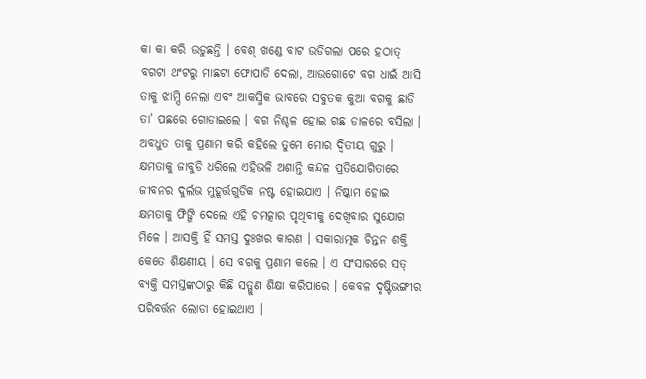କା କା କରି ଉଡୁଛନ୍ତି । ବେଶ୍ ଖଣ୍ଡେ ବାଟ ଉଡିଗଲା ପରେ ହଠାତ୍ ବଗଟା ଥଂଟରୁ ମାଛଟା ଫୋପାଡି ଦେଲା, ଆଉଗୋଟେ ବଗ ଧାଇଁ ଆସି ତାକୁ ଝାମ୍ପି ନେଲା ଏବଂ ଆକସ୍ମିକ ଭାବରେ ସବୁତକ କୁଆ ବଗକୁ ଛାଡି ତା’ ପଛରେ ଗୋଡାଇଲେ । ବଗ ନିଶ୍ଚଳ ହୋଇ ଗଛ ଡାଳରେ ବସିଲା । ଅବଧୁତ ତାକୁ ପ୍ରଣାମ କରି କହିଲେ ତୁମେ ମୋର ଦ୍ୱିତୀୟ ଗୁରୁ । କ୍ଷମତାକୁ ଜାବୁଡି ଧରିଲେ ଏହିଭଳି ଅଶାନ୍ତି କନ୍ଦଳ ପ୍ରତିଯୋଗିତାରେ ଜୀବନର ଦୁର୍ଲଭ ମୁହୂର୍ତ୍ତଗୁଡିକ ନଷ୍ଟ ହୋଇଯାଏ । ନିଷ୍କାମ ହୋଇ କ୍ଷମତାକୁ ଫିଙ୍ଗି ଦେଲେ ଏହି ଚମତ୍କାର ପୃଥିବୀକୁ ଦେଖିବାର ସୁଯୋଗ ମିଳେ । ଆସକ୍ତି ହିଁ ସମସ୍ତ ଦୁଃଖର କାରଣ । ସକାରାତ୍ମକ ଚିନ୍ତନ ଶକ୍ତି କେତେ ଶିକ୍ଷଣୀୟ । ସେ ବଗକୁ ପ୍ରଣାମ କଲେ । ଏ ସଂସାରରେ ସତ୍ ବ୍ୟକ୍ତି ସମସ୍ତଙ୍କଠାରୁ କିଛି ସତ୍ଗୁଣ ଶିକ୍ଷା କରିପାରେ । କେବଳ ଦୃଷ୍ଟିଭଙ୍ଗୀର ପରିବର୍ତ୍ତନ ଲୋଡା ହୋଇଥାଏ ।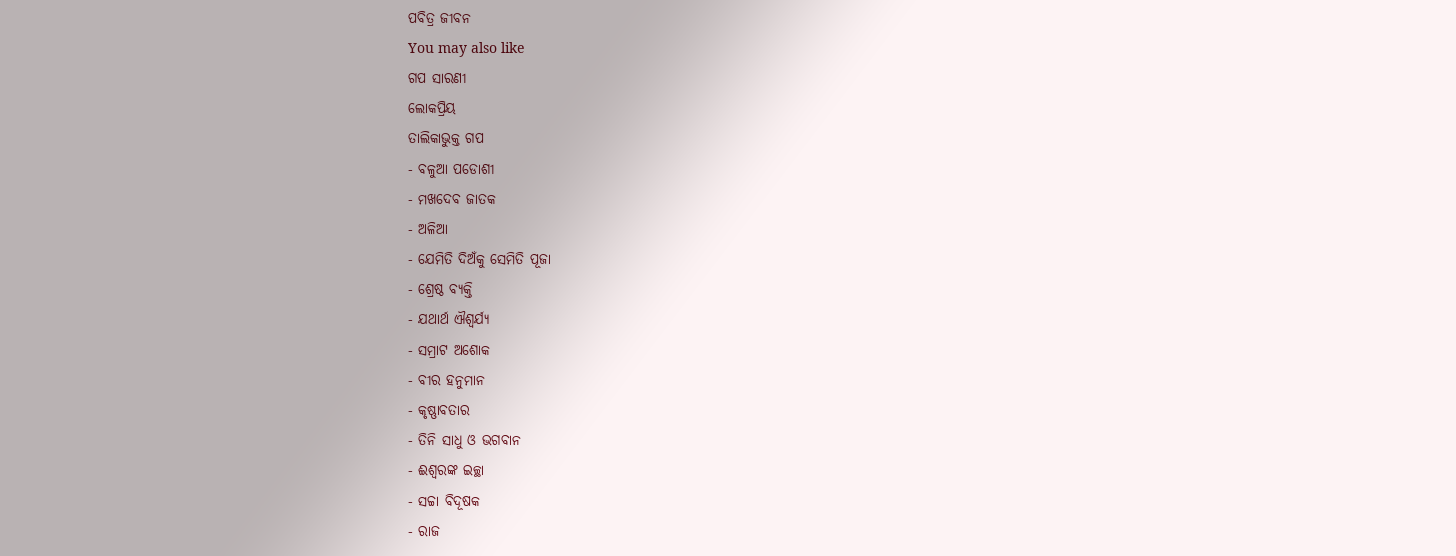ପବିତ୍ର ଜୀବନ
You may also like
ଗପ ସାରଣୀ
ଲୋକପ୍ରିୟ
ତାଲିକାଭୁକ୍ତ ଗପ
- ବଳୁଆ ପଡୋଶୀ
- ମଖଦେବ ଜାତକ
- ଅଳିଆ
- ଯେମିତି ଦିଅଁକୁ ସେମିତି ପୂଜା
- ଶ୍ରେଷ୍ଠ ବ୍ୟକ୍ତି
- ଯଥାର୍ଥ ଐଶ୍ୱର୍ଯ୍ୟ
- ସମ୍ରାଟ ଅଶୋକ
- ବୀର ହନୁମାନ
- କୃଷ୍ଣାବତାର
- ତିନି ସାଧୁ ଓ ଭଗବାନ
- ଈଶ୍ୱରଙ୍କ ଇଚ୍ଛା
- ସଚ୍ଚା ବିଦୂଷକ
- ରାଜ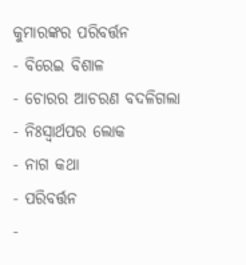କୁମାରଙ୍କର ପରିବର୍ତ୍ତନ
- ବିରେଇ ବିଶାଳ
- ଚୋରର ଆଚରଣ ବଦଳିଗଲା
- ନିଃସ୍ୱାର୍ଥପର ଲୋକ
- ନାଗ କଥା
- ପରିବର୍ତ୍ତନ
-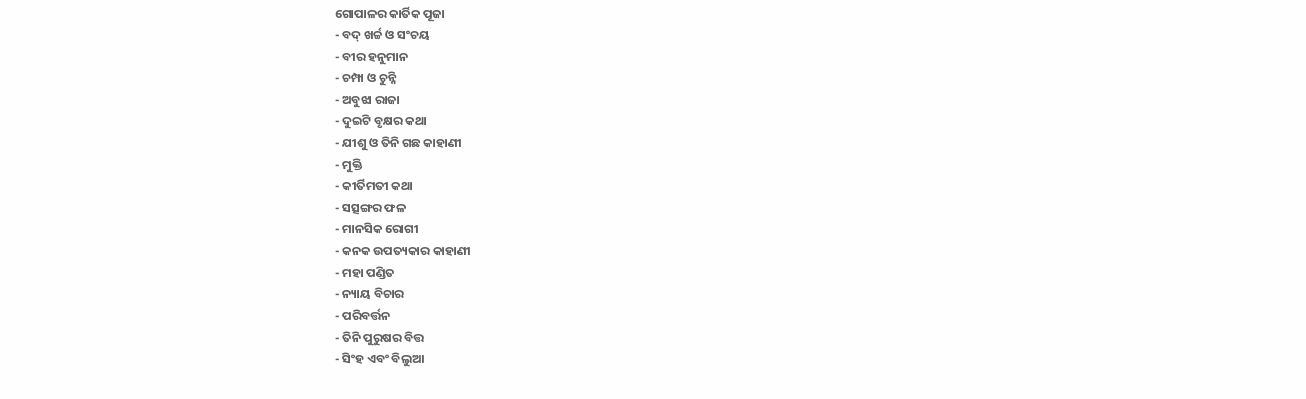ଗୋପାଳର କାର୍ତିକ ପୂଜା
- ବଦ୍ ଖର୍ଚ୍ଚ ଓ ସଂଚୟ
- ବୀର ହନୁମାନ
- ଚମ୍ପା ଓ ଚୁନ୍ନି
- ଅବୁଝା ରାଜା
- ଦୁଇଟି ବୃକ୍ଷର କଥା
- ଯୀଶୁ ଓ ତିନି ଗଛ କାହାଣୀ
- ମୁକ୍ତି
- କୀର୍ତିମତୀ କଥା
- ସତ୍ସଙ୍ଗର ଫଳ
- ମାନସିକ ରୋଗୀ
- କନକ ଉପତ୍ୟକାର କାହାଣୀ
- ମହା ପଣ୍ଡିତ
- ନ୍ୟାୟ ବିଚାର
- ପରିବର୍ତ୍ତନ
- ତିନି ପୁରୁଷର ବିତ୍ତ
- ସିଂହ ଏବଂ ବିଲୁଆ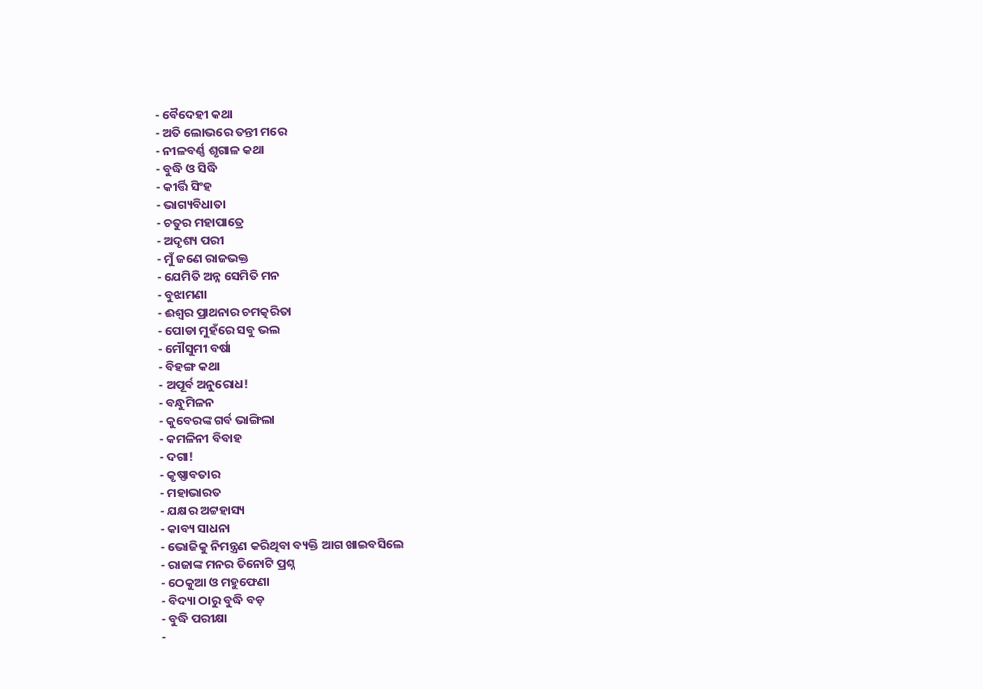- ବୈଦେହୀ କଥା
- ଅତି ଲୋଭରେ ତନ୍ତୀ ମରେ
- ନୀଳବର୍ଣ୍ଣ ଶୃଗାଳ କଥା
- ବୁଦ୍ଧି ଓ ସିଦ୍ଧି
- କୀର୍ତ୍ତି ସିଂହ
- ଭାଗ୍ୟବିଧାତା
- ଚତୁର ମହାପାତ୍ରେ
- ଅଦୃଶ୍ୟ ପରୀ
- ମୁଁ ଜଣେ ରାଜଭକ୍ତ
- ଯେମିତି ଅନ୍ନ ସେମିତି ମନ
- ବୁଝାମଣା
- ଈଶ୍ୱର ପ୍ରାଥନାର ଚମତ୍କରିତା
- ପୋଡା ମୁହଁରେ ସବୁ ଭଲ
- ମୌସୁମୀ ବର୍ଷା
- ବିହଙ୍ଗ କଥା
- ଅପୂର୍ବ ଅନୁରୋଧ!
- ବନ୍ଧୁମିଳନ
- କୁବେରଙ୍କ ଗର୍ବ ଭାଙ୍ଗିଲା
- କମଳିନୀ ବିବାହ
- ଦଗା!
- କୃଷ୍ଣାବତାର
- ମହାଭାରତ
- ଯକ୍ଷର ଅଟ୍ଟହାସ୍ୟ
- କାବ୍ୟ ସାଧନା
- ଭୋଜିକୁ ନିମନ୍ତ୍ରଣ କରିଥିବା ବ୍ୟକ୍ତି ଆଗ ଖାଇବସିଲେ
- ରାଜାଙ୍କ ମନର ତିନୋଟି ପ୍ରଶ୍ନ
- ଠେକୁଆ ଓ ମହୁଫେଣା
- ବିଦ୍ୟା ଠାରୁ ବୁଦ୍ଧି ବଡ଼
- ବୁଦ୍ଧି ପରୀକ୍ଷା
-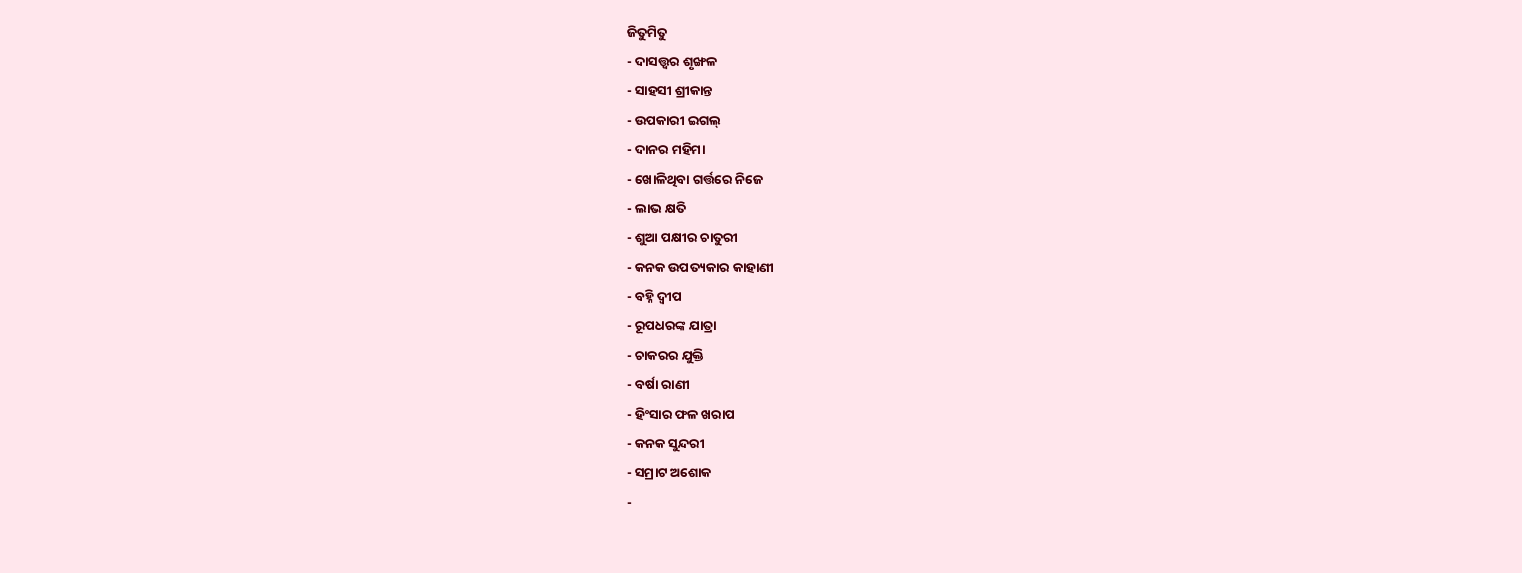ଜିତୁମିତୁ
- ଦାସତ୍ତ୍ଵର ଶୃଙ୍ଖଳ
- ସାହସୀ ଶ୍ରୀକାନ୍ତ
- ଉପକାରୀ ଇଗଲ୍
- ଦାନର ମହିମା
- ଖୋଳିଥିବା ଗର୍ତ୍ତରେ ନିଜେ
- ଲାଭ କ୍ଷତି
- ଶୁଆ ପକ୍ଷୀର ଚାତୁରୀ
- କନକ ଉପତ୍ୟକାର କାହାଣୀ
- ବହ୍ନି ଦ୍ୱୀପ
- ରୂପଧରଙ୍କ ଯାତ୍ରା
- ଚାକରର ଯୁକ୍ତି
- ବର୍ଷା ରାଣୀ
- ହିଂସାର ଫଳ ଖରାପ
- କନକ ସୁନ୍ଦରୀ
- ସମ୍ରାଟ ଅଶୋକ
-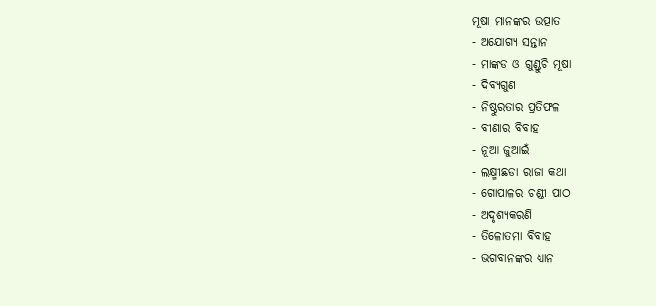ମୂଷା ମାନଙ୍କର ଉତ୍ପାତ
- ଅଯୋଗ୍ୟ ସନ୍ତାନ
- ମାଙ୍କଡ ଓ ଗୁଣ୍ଡୁଚି ମୂଷା
- ଦିବ୍ୟଗୁଣ
- ନିଷ୍ଠୁରତାର ପ୍ରତିଫଳ
- ବୀଣାର ବିବାହ
- ନୂଆ ଜୁଆଇଁ
- ଲକ୍ଷ୍ମୀଛଡା ରାଜା କଥା
- ଗୋପାଳର ଚଣ୍ଡୀ ପାଠ
- ଅଦୃଶ୍ୟକରଣି
- ତିଳୋତମା ବିବାହ
- ଭଗବାନଙ୍କର ଧ୍ୟାନ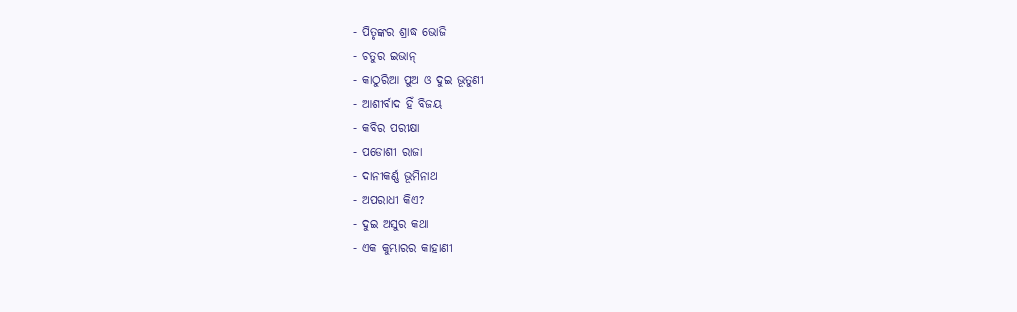- ପିତୃଙ୍କର ଶ୍ରାଦ୍ଧ ଭୋଜି
- ଚତୁର ଇଭାନ୍
- କାଠୁରିଆ ପୁଅ ଓ ଦୁଇ ଭୂତୁଣୀ
- ଆଶୀର୍ବାଦ ହିଁ ବିଜୟ
- କବିର ପରୀକ୍ଷା
- ପଡୋଶୀ ରାଜା
- ଦାନୀକର୍ଣ୍ଣ ଭୂମିନାଥ
- ଅପରାଧୀ କିଏ?
- ଦୁଇ ଅସୁର କଥା
- ଏକ କୁମ୍ଭାରର କାହାଣୀ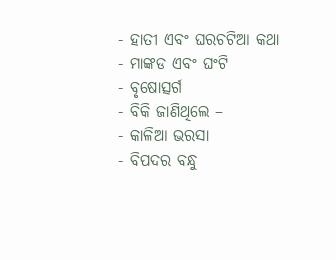- ହାତୀ ଏବଂ ଘରଚଟିଆ କଥା
- ମାଙ୍କଡ ଏବଂ ଘଂଟି
- ବୃଷୋତ୍ସର୍ଗ
- ବିକି ଜାଣିଥିଲେ –
- କାଳିଆ ଭରସା
- ବିପଦର ବନ୍ଧୁ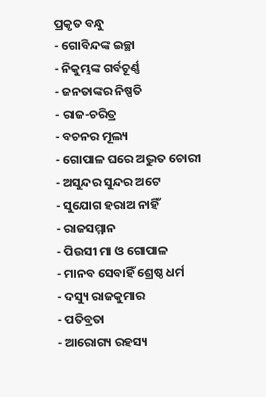ପ୍ରକୃତ ବନ୍ଧୁ
- ଗୋବିନ୍ଦଙ୍କ ଇଚ୍ଛା
- ନିକୁମ୍ଭଙ୍କ ଗର୍ବଚୂର୍ଣ୍ଣ
- ଜନତାଙ୍କର ନିଷ୍ପତି
- ରାଜ-ଚରିତ୍ର
- ବଚନର ମୂଲ୍ୟ
- ଗୋପାଳ ଘରେ ଅଦ୍ଭୁତ ଚୋରୀ
- ଅସୁନ୍ଦର ସୁନ୍ଦର ଅଟେ
- ସୁଯୋଗ ହରାଅ ନାହିଁ
- ରାଜସମ୍ମାନ
- ପିଉସୀ ମା ଓ ଗୋପାଳ
- ମାନବ ସେବାହିଁ ଶ୍ରେଷ୍ଠ ଧର୍ମ
- ଦସ୍ୟୁ ରାଜକୁମାର
- ପତିବ୍ରତା
- ଆରୋଗ୍ୟ ରହସ୍ୟ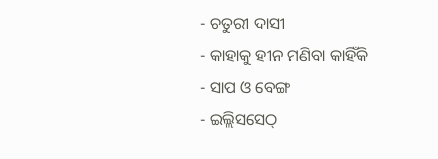- ଚତୁରୀ ଦାସୀ
- କାହାକୁ ହୀନ ମଣିବା କାହିଁକି
- ସାପ ଓ ବେଙ୍ଗ
- ଇଲ୍ଲିସସେଠ୍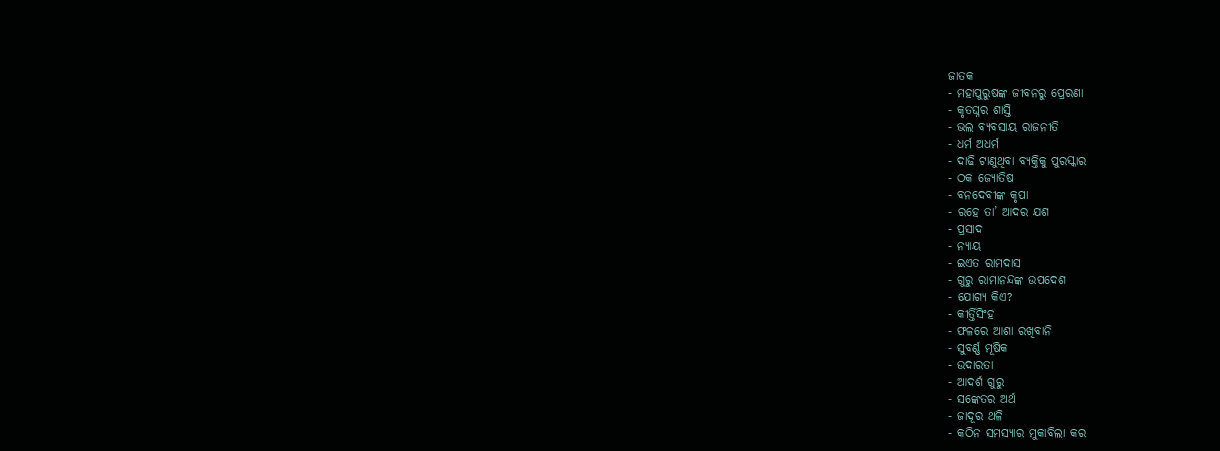ଜାତକ
- ମହାପୁରୁଷଙ୍କ ଜୀବନରୁ ପ୍ରେରଣା
- କୃତଘ୍ନର ଶାସ୍ତି
- ଭଲ ବ୍ୟବସାୟ ରାଜନୀତି
- ଧର୍ମ ଅଧର୍ମ
- ଦାଢି ଟାଣୁଥିବା ବ୍ୟକ୍ତିକୁ ପୁରସ୍କାର
- ଠକ ଜ୍ୟୋତିଷ
- ବନଦେବୀଙ୍କ କୃପା
- ରହେ ତା’ ଆଦର ଯଶ
- ପ୍ରସାଦ
- ନ୍ୟାୟ
- ଇଏତ ରାମଦାସ
- ଗୁରୁ ରାମାନନ୍ଦଙ୍କ ଉପଦେଶ
- ଯୋଗ୍ୟ କିଏ?
- କୀର୍ତ୍ତିସିଂହ
- ଫଳରେ ଆଶା ରଖିବାନି
- ସୁବର୍ଣ୍ଣ ମୂଷିକ
- ଉଦାରତା
- ଆଦର୍ଶ ଗୁରୁ
- ସଙ୍କେତର ଅର୍ଥ
- ଜାଦୂର ଥଳି
- କଠିନ ସମସ୍ୟାର ମୁକାବିଲା କର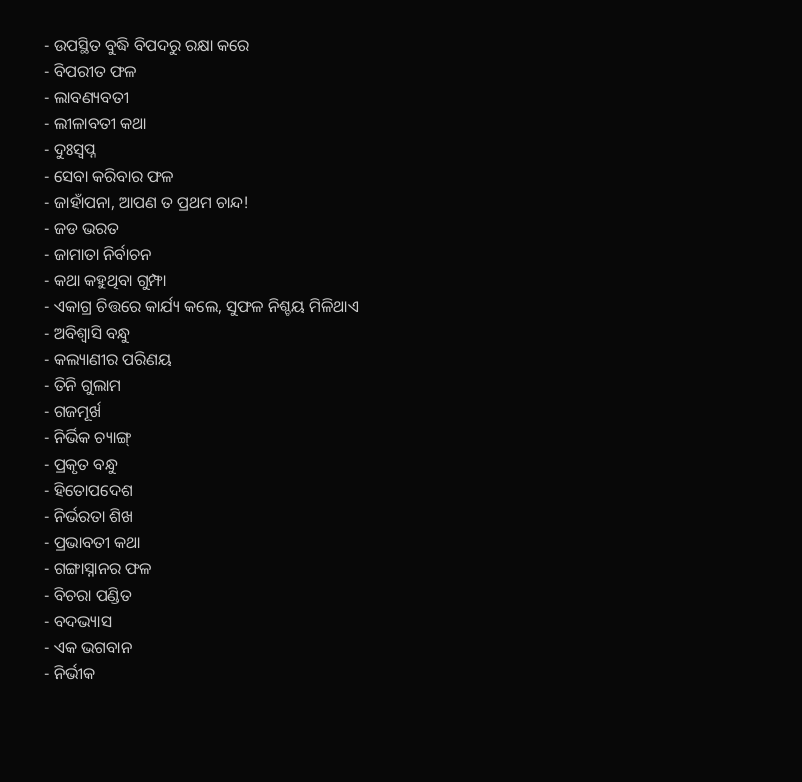- ଉପସ୍ଥିତ ବୁଦ୍ଧି ବିପଦରୁ ରକ୍ଷା କରେ
- ବିପରୀତ ଫଳ
- ଲାବଣ୍ୟବତୀ
- ଲୀଳାବତୀ କଥା
- ଦୁଃସ୍ୱପ୍ନ
- ସେବା କରିବାର ଫଳ
- ଜାହାଁପନା, ଆପଣ ତ ପ୍ରଥମ ଚାନ୍ଦ!
- ଜଡ ଭରତ
- ଜାମାତା ନିର୍ବାଚନ
- କଥା କହୁଥିବା ଗୁମ୍ଫା
- ଏକାଗ୍ର ଚିତ୍ତରେ କାର୍ଯ୍ୟ କଲେ, ସୁଫଳ ନିଶ୍ଚୟ ମିଳିଥାଏ
- ଅବିଶ୍ୱାସି ବନ୍ଧୁ
- କଲ୍ୟାଣୀର ପରିଣୟ
- ତିନି ଗୁଲାମ
- ଗଜମୂର୍ଖ
- ନିର୍ଭିକ ଚ୍ୟାଙ୍ଗ୍
- ପ୍ରକୃତ ବନ୍ଧୁ
- ହିତୋପଦେଶ
- ନିର୍ଭରତା ଶିଖ
- ପ୍ରଭାବତୀ କଥା
- ଗଙ୍ଗାସ୍ନାନର ଫଳ
- ବିଚରା ପଣ୍ଡିତ
- ବଦଭ୍ୟାସ
- ଏକ ଭଗବାନ
- ନିର୍ଭୀକ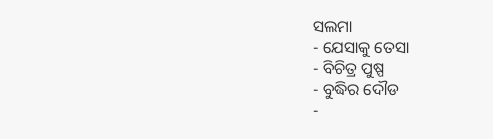ସଲମା
- ଯେସାକୁ ତେସା
- ବିଚିତ୍ର ପୁଷ୍ପ
- ବୁଦ୍ଧିର ଦୌଡ
-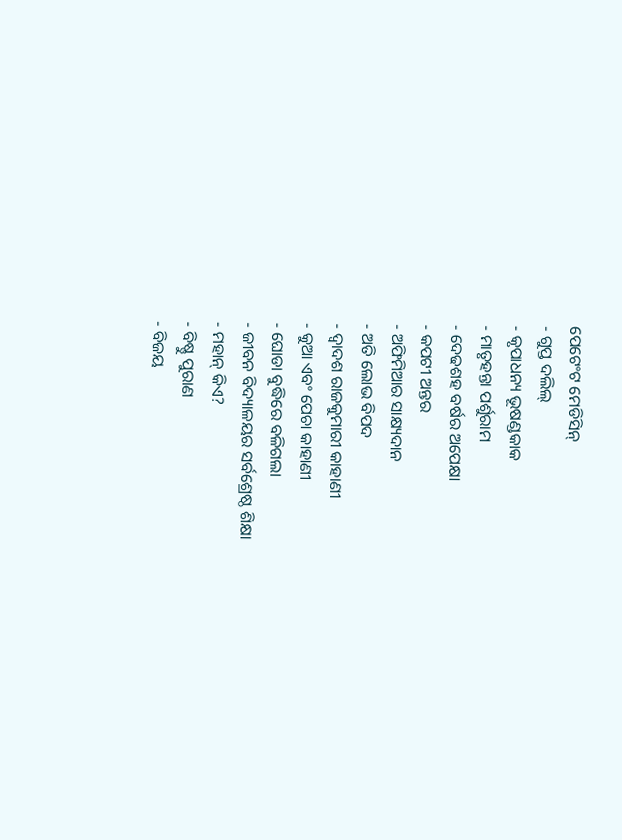ପେଟେଂଟ ମେଡିସିନ୍
- ଗୁପ୍ତ ଦଲିଲ୍
- କୃପାଧନ୍ୟ ଭୂଷଣ୍ଡକାକ
- ମାତୃହନ୍ତା ପର୍ଶୁରାମ
- ଦେଢଶହ ବର୍ଷର ଅପେକ୍ଷା
- କପଟୀ ଅନ୍ତର
- ଅଫିମିଆର ସାକ୍ଷ୍ୟଦାନ
- ଅତି ଲୋଭ ବିପଦ
- ଦ୍ୱାଦଶ ରାଜକୁମାରୀ କାହାଣୀ
- କୁଆ ଏବଂ ପେଚା କାହାଣୀ
- ଘୋଡା ବୁଦ୍ଧିରେ ବଳିଗଲା
- ଜୀବନ ବିଦ୍ୟାଳୟର ସର୍ବଶ୍ରେଷ୍ଠ ଶିକ୍ଷା
- ମହାନ୍ କିଏ?
- ବିଷ୍ଣୁ ପୁରାଣ
- ବିଜୟ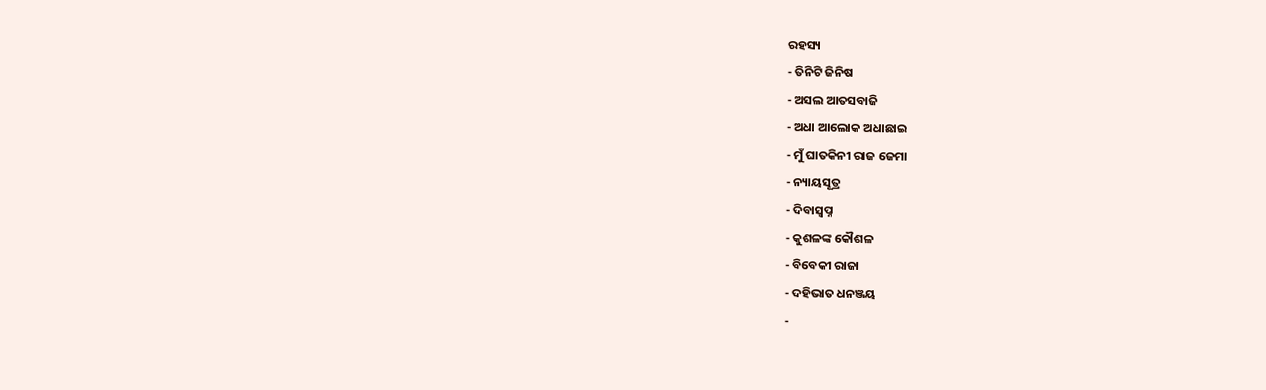ରହସ୍ୟ
- ତିନିଟି ଜିନିଷ
- ଅସଲ ଆତସବାଜି
- ଅଧା ଆଲୋକ ଅଧାଛାଇ
- ମୁଁ ଘାତକିନୀ ରାଜ ଜେମା
- ନ୍ୟାୟସୂତ୍ର
- ଦିବାସ୍ୱପ୍ନ
- କୁଶଳଙ୍କ କୌଶଳ
- ବିବେକୀ ରାଜା
- ଦହିଭାତ ଧନଞ୍ଜୟ
-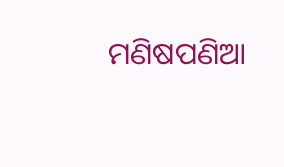ମଣିଷପଣିଆ